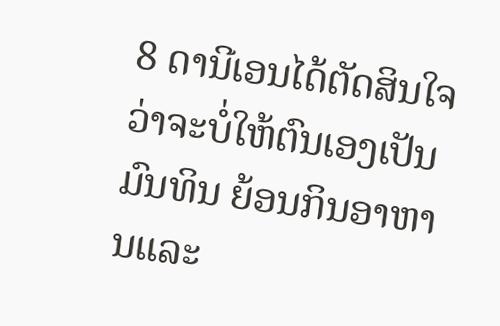8 ດານີເອນໄດ້ຕັດສິນໃຈວ່າຈະບໍ່ໃຫ້ຕົນເອງເປັນມົນທິນ ຍ້ອນກິນອາຫານແລະ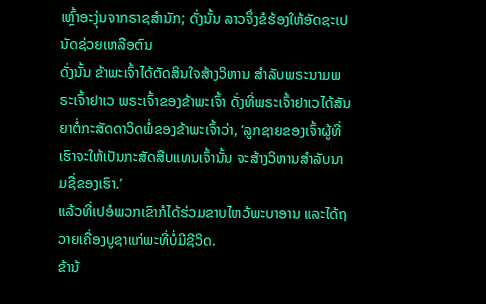ເຫຼົ້າອະງຸ່ນຈາກຣາຊສຳນັກ; ດັ່ງນັ້ນ ລາວຈຶ່ງຂໍຮ້ອງໃຫ້ອັດຊະເປນັດຊ່ວຍເຫລືອຕົນ
ດັ່ງນັ້ນ ຂ້າພະເຈົ້າໄດ້ຕັດສິນໃຈສ້າງວິຫານ ສຳລັບພຣະນາມພຣະເຈົ້າຢາເວ ພຣະເຈົ້າຂອງຂ້າພະເຈົ້າ ດັ່ງທີ່ພຣະເຈົ້າຢາເວໄດ້ສັນຍາຕໍ່ກະສັດດາວິດພໍ່ຂອງຂ້າພະເຈົ້າວ່າ, ‘ລູກຊາຍຂອງເຈົ້າຜູ້ທີ່ເຮົາຈະໃຫ້ເປັນກະສັດສືບແທນເຈົ້ານັ້ນ ຈະສ້າງວິຫານສຳລັບນາມຊື່ຂອງເຮົາ.’
ແລ້ວທີ່ເປອໍພວກເຂົາກໍໄດ້ຮ່ວມຂາບໄຫວ້ພະບາອານ ແລະໄດ້ຖວາຍເຄື່ອງບູຊາແກ່ພະທີ່ບໍ່ມີຊີວິດ.
ຂ້ານ້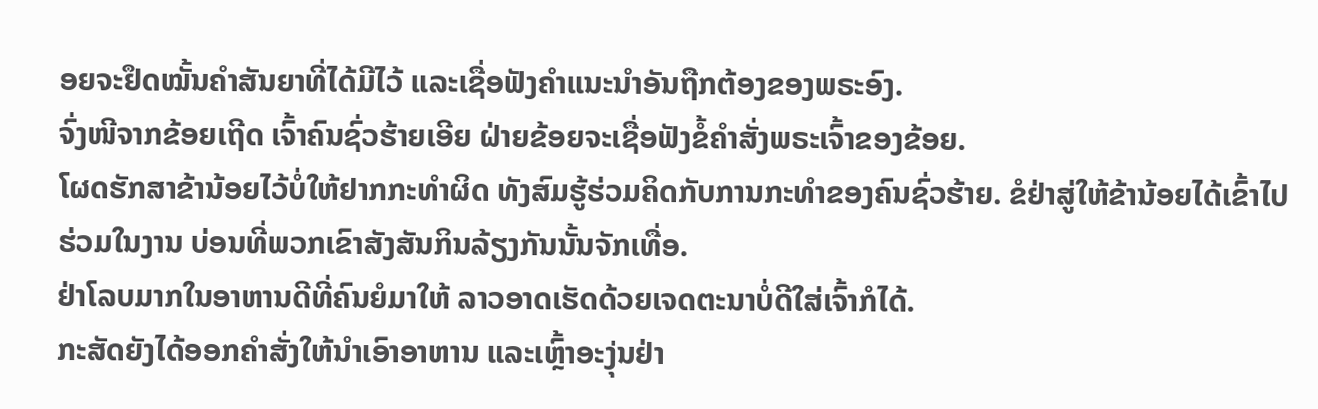ອຍຈະຢຶດໝັ້ນຄຳສັນຍາທີ່ໄດ້ມີໄວ້ ແລະເຊື່ອຟັງຄຳແນະນຳອັນຖືກຕ້ອງຂອງພຣະອົງ.
ຈົ່ງໜີຈາກຂ້ອຍເຖີດ ເຈົ້າຄົນຊົ່ວຮ້າຍເອີຍ ຝ່າຍຂ້ອຍຈະເຊື່ອຟັງຂໍ້ຄຳສັ່ງພຣະເຈົ້າຂອງຂ້ອຍ.
ໂຜດຮັກສາຂ້ານ້ອຍໄວ້ບໍ່ໃຫ້ຢາກກະທຳຜິດ ທັງສົມຮູ້ຮ່ວມຄິດກັບການກະທຳຂອງຄົນຊົ່ວຮ້າຍ. ຂໍຢ່າສູ່ໃຫ້ຂ້ານ້ອຍໄດ້ເຂົ້າໄປຮ່ວມໃນງານ ບ່ອນທີ່ພວກເຂົາສັງສັນກິນລ້ຽງກັນນັ້ນຈັກເທື່ອ.
ຢ່າໂລບມາກໃນອາຫານດີທີ່ຄົນຍໍມາໃຫ້ ລາວອາດເຮັດດ້ວຍເຈດຕະນາບໍ່ດີໃສ່ເຈົ້າກໍໄດ້.
ກະສັດຍັງໄດ້ອອກຄຳສັ່ງໃຫ້ນຳເອົາອາຫານ ແລະເຫຼົ້າອະງຸ່ນຢ່າ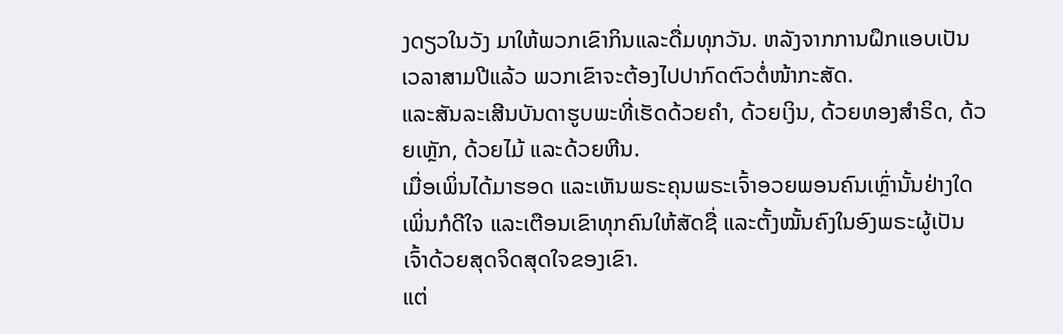ງດຽວໃນວັງ ມາໃຫ້ພວກເຂົາກິນແລະດື່ມທຸກວັນ. ຫລັງຈາກການຝຶກແອບເປັນເວລາສາມປີແລ້ວ ພວກເຂົາຈະຕ້ອງໄປປາກົດຕົວຕໍ່ໜ້າກະສັດ.
ແລະສັນລະເສີນບັນດາຮູບພະທີ່ເຮັດດ້ວຍຄຳ, ດ້ວຍເງິນ, ດ້ວຍທອງສຳຣິດ, ດ້ວຍເຫຼັກ, ດ້ວຍໄມ້ ແລະດ້ວຍຫີນ.
ເມື່ອເພິ່ນໄດ້ມາຮອດ ແລະເຫັນພຣະຄຸນພຣະເຈົ້າອວຍພອນຄົນເຫຼົ່ານັ້ນຢ່າງໃດເພິ່ນກໍດີໃຈ ແລະເຕືອນເຂົາທຸກຄົນໃຫ້ສັດຊື່ ແລະຕັ້ງໝັ້ນຄົງໃນອົງພຣະຜູ້ເປັນເຈົ້າດ້ວຍສຸດຈິດສຸດໃຈຂອງເຂົາ.
ແຕ່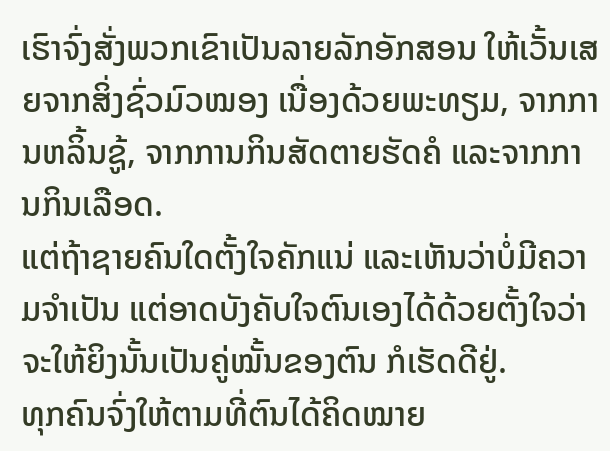ເຮົາຈົ່ງສັ່ງພວກເຂົາເປັນລາຍລັກອັກສອນ ໃຫ້ເວັ້ນເສຍຈາກສິ່ງຊົ່ວມົວໝອງ ເນື່ອງດ້ວຍພະທຽມ, ຈາກການຫລິ້ນຊູ້, ຈາກການກິນສັດຕາຍຮັດຄໍ ແລະຈາກການກິນເລືອດ.
ແຕ່ຖ້າຊາຍຄົນໃດຕັ້ງໃຈຄັກແນ່ ແລະເຫັນວ່າບໍ່ມີຄວາມຈຳເປັນ ແຕ່ອາດບັງຄັບໃຈຕົນເອງໄດ້ດ້ວຍຕັ້ງໃຈວ່າ ຈະໃຫ້ຍິງນັ້ນເປັນຄູ່ໝັ້ນຂອງຕົນ ກໍເຮັດດີຢູ່.
ທຸກຄົນຈົ່ງໃຫ້ຕາມທີ່ຕົນໄດ້ຄິດໝາຍ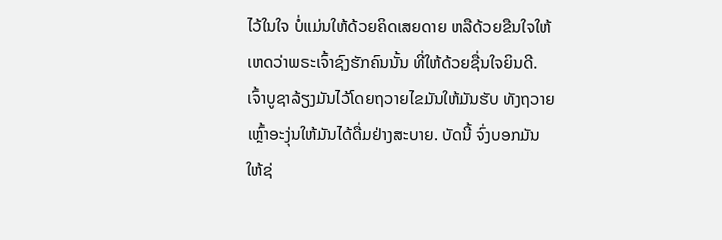ໄວ້ໃນໃຈ ບໍ່ແມ່ນໃຫ້ດ້ວຍຄິດເສຍດາຍ ຫລືດ້ວຍຂືນໃຈໃຫ້ ເຫດວ່າພຣະເຈົ້າຊົງຮັກຄົນນັ້ນ ທີ່ໃຫ້ດ້ວຍຊື່ນໃຈຍິນດີ.
ເຈົ້າບູຊາລ້ຽງມັນໄວ້ໂດຍຖວາຍໄຂມັນໃຫ້ມັນຮັບ ທັງຖວາຍເຫຼົ້າອະງຸ່ນໃຫ້ມັນໄດ້ດື່ມຢ່າງສະບາຍ. ບັດນີ້ ຈົ່ງບອກມັນໃຫ້ຊ່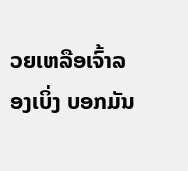ວຍເຫລືອເຈົ້າລອງເບິ່ງ ບອກມັນ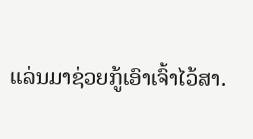ແລ່ນມາຊ່ວຍກູ້ເອົາເຈົ້າໄວ້ສາ.